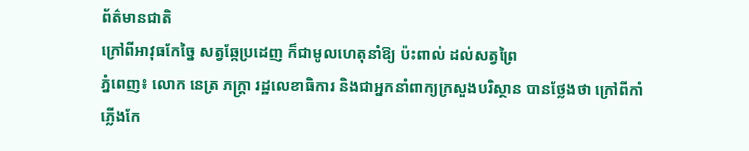ព័ត៌មានជាតិ
ក្រៅពីអាវុធកែច្នៃ សត្វឆ្កែប្រដេញ ក៏ជាមូលហេតុនាំឱ្យ ប៉ះពាល់ ដល់សត្វព្រៃ
ភ្នំពេញ៖ លោក នេត្រ ភក្ត្រា រដ្ឋលេខាធិការ និងជាអ្នកនាំពាក្យក្រសួងបរិស្ថាន បានថ្លែងថា ក្រៅពីកាំភ្លើងកែ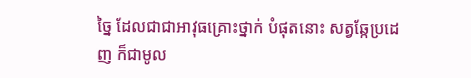ច្នៃ ដែលជាជាអាវុធគ្រោះថ្នាក់ បំផុតនោះ សត្វឆ្កែប្រដេញ ក៏ជាមូល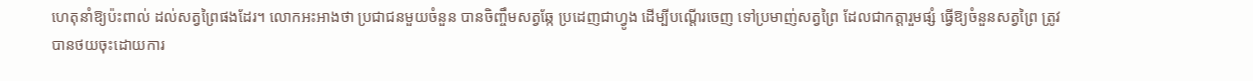ហេតុនាំឱ្យប៉ះពាល់ ដល់សត្វព្រៃផងដែរ។ លោកអះអាងថា ប្រជាជនមួយចំនួន បានចិញ្ចឹមសត្វឆ្កែ ប្រដេញជាហ្វូង ដើម្បីបណ្តើរចេញ ទៅប្រមាញ់សត្វព្រៃ ដែលជាកត្តារួមផ្សំ ធ្វើឱ្យចំនួនសត្វព្រៃ ត្រូវបានថយចុះដោយការ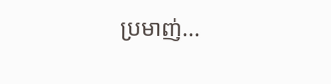ប្រមាញ់...